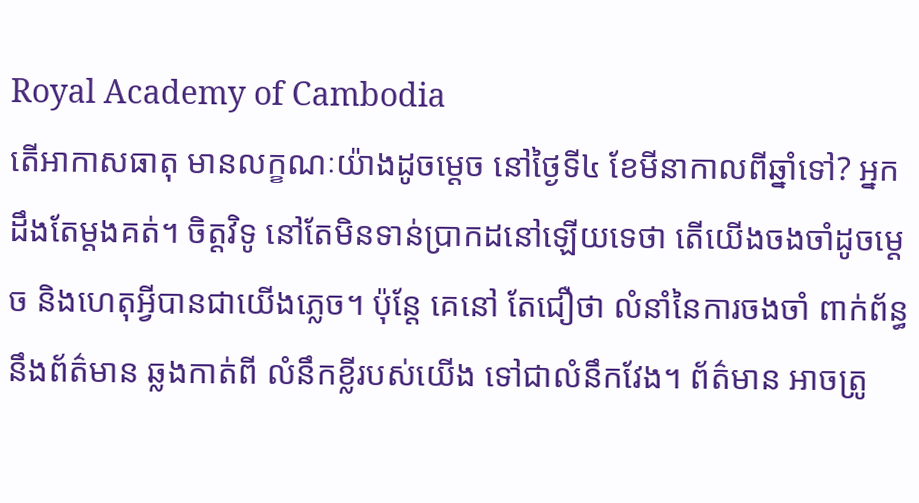Royal Academy of Cambodia
តើអាកាសធាតុ មានលក្ខណៈយ៉ាងដូចម្ដេច នៅថ្ងៃទី៤ ខែមីនាកាលពីឆ្នាំទៅ? អ្នកដឹងតែម្ដងគត់។ ចិត្ដវិទូ នៅតែមិនទាន់ប្រាកដនៅឡើយទេថា តើយើងចងចាំដូចម្ដេច និងហេតុអ្វីបានជាយើងភ្លេច។ ប៉ុន្ដែ គេនៅ តែជឿថា លំនាំនៃការចងចាំ ពាក់ព័ន្ធនឹងព័ត៌មាន ឆ្លងកាត់ពី លំនឹកខ្លីរបស់យើង ទៅជាលំនឹកវែង។ ព័ត៌មាន អាចត្រូ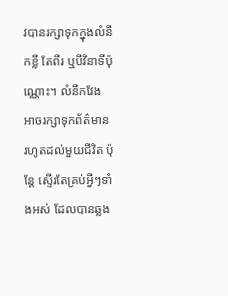វបានរក្សាទុកក្នុងលំនឹកខ្លី តែពីរ ឬបីវិនាទីប៉ុណ្ណោះ។ លំនឹកវែង អាចរក្សាទុកព័ត៌មាន រហូតដល់មួយជីវិត ប៉ុន្ដែ ស្ទើរតែគ្រប់អ្វីៗទាំងអស់ ដែលបានឆ្លង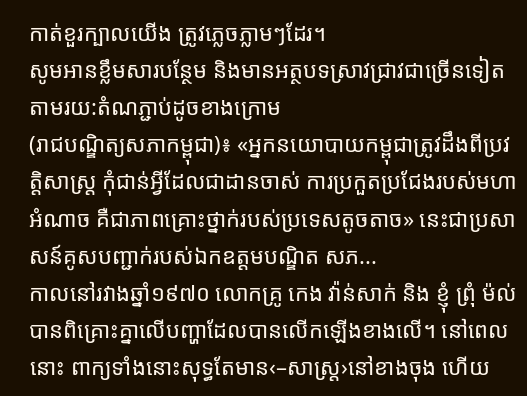កាត់ខួរក្បាលយើង ត្រូវភ្លេចភ្លាមៗដែរ។
សូមអានខ្លឹមសារបន្ថែម និងមានអត្ថបទស្រាវជ្រាវជាច្រើនទៀត តាមរយ:តំណភ្ជាប់ដូចខាងក្រោម
(រាជបណ្ឌិត្យសភាកម្ពុជា)៖ «អ្នកនយោបាយកម្ពុជាត្រូវដឹងពីប្រវត្តិសាស្ត្រ កុំជាន់អ្វីដែលជាដានចាស់ ការប្រកួតប្រជែងរបស់មហាអំណាច គឺជាភាពគ្រោះថ្នាក់របស់ប្រទេសតូចតាច» នេះជាប្រសាសន៍គូសបញ្ជាក់របស់ឯកឧត្ដមបណ្ឌិត សភ...
កាលនៅរវាងឆ្នាំ១៩៧០ លោកគ្រូ កេង វ៉ាន់សាក់ និង ខ្ញុំ ព្រុំ ម៉ល់ បានពិគ្រោះគ្នាលើបញ្ហាដែលបានលើកឡើងខាងលើ។ នៅពេលនោះ ពាក្យទាំងនោះសុទ្ធតែមាន‹–សាស្ត្រ›នៅខាងចុង ហើយ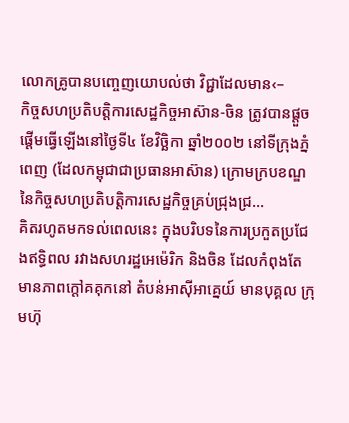លោកគ្រូបានបញ្ចេញយោបល់ថា វិជ្ជាដែលមាន‹–
កិច្ចសហប្រតិបត្តិការសេដ្ឋកិច្ចអាស៊ាន-ចិន ត្រូវបានផ្តួចផ្តើមធ្វើឡើងនៅថ្ងៃទី៤ ខែវិច្ឆិកា ឆ្នាំ២០០២ នៅទីក្រុងភ្នំពេញ (ដែលកម្ពុជាជាប្រធានអាស៊ាន) ក្រោមក្របខណ្ឌនៃកិច្ចសហប្រតិបត្តិការសេដ្ឋកិច្ចគ្រប់ជ្រុងជ្រ...
គិតរហូតមកទល់ពេលនេះ ក្នុងបរិបទនៃការប្រកួតប្រជែងឥទ្ធិពល រវាងសហរដ្ឋអេម៉េរិក និងចិន ដែលកំពុងតែមានភាពក្តៅគគុកនៅ តំបន់អាស៊ីអាគ្នេយ៍ មានបុគ្គល ក្រុមហ៊ុ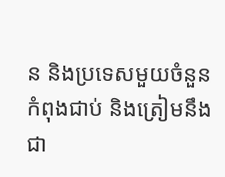ន និងប្រទេសមួយចំនួន កំពុងជាប់ និងត្រៀមនឹងជា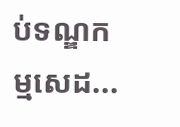ប់ទណ្ឌកម្មសេដ...